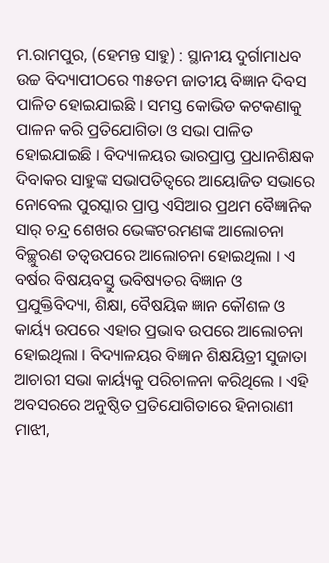ମ.ରାମପୁର, (ହେମନ୍ତ ସାହୁ) : ସ୍ଥାନୀୟ ଦୁର୍ଗାମାଧବ ଉଚ୍ଚ ବିଦ୍ୟାପୀଠରେ ୩୫ତମ ଜାତୀୟ ବିଜ୍ଞାନ ଦିବସ ପାଳିତ ହୋଇଯାଇଛି । ସମସ୍ତ କୋଭିଡ କଟକଣାକୁ ପାଳନ କରି ପ୍ରତିଯୋଗିତା ଓ ସଭା ପାଳିତ ହୋଇଯାଇଛି । ବିଦ୍ୟାଳୟର ଭାରପ୍ରାପ୍ତ ପ୍ରଧାନଶିକ୍ଷକ ଦିବାକର ସାହୁଙ୍କ ସଭାପତିତ୍ୱରେ ଆୟୋଜିତ ସଭାରେ ନୋବେଲ ପୁରସ୍କାର ପ୍ରାପ୍ତ ଏସିଆର ପ୍ରଥମ ବୈଜ୍ଞାନିକ ସାର୍ ଚନ୍ଦ୍ର ଶେଖର ଭେଙ୍କଟରମଣଙ୍କ ଆଲୋଚନା ବିଚ୍ଛୁରଣ ତତ୍ୱଉପରେ ଆଲୋଚନା ହୋଇଥିଲା । ଏ ବର୍ଷର ବିଷୟବସ୍ତୁ ଭବିଷ୍ୟତର ବିଜ୍ଞାନ ଓ ପ୍ରଯୁକ୍ତିବିଦ୍ୟା, ଶିକ୍ଷା, ବୈଷୟିକ ଜ୍ଞାନ କୌଶଳ ଓ କାର୍ୟ୍ୟ ଉପରେ ଏହାର ପ୍ରଭାବ ଉପରେ ଆଲୋଚନା ହୋଇଥିଲା । ବିଦ୍ୟାଳୟର ବିଜ୍ଞାନ ଶିକ୍ଷୟିତ୍ରୀ ସୁଜାତା ଆଚାରୀ ସଭା କାର୍ୟ୍ୟକୁ ପରିଚାଳନା କରିଥିଲେ । ଏହି ଅବସରରେ ଅନୁଷ୍ଠିତ ପ୍ରତିଯୋଗିତାରେ ହିନାରାଣୀ ମାଝୀ,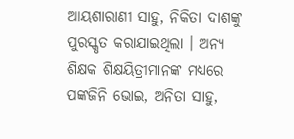ଆୟଶାରାଣୀ ସାହୁ, ନିକିତା ଦାଶଙ୍କୁ ପୁରସ୍କୃତ କରାଯାଇଥିଲା । ଅନ୍ୟ ଶିକ୍ଷକ ଶିକ୍ଷୟିତ୍ରୀମାନଙ୍କ ମଧ୍ୟରେ ପଙ୍କଜିନି ଭୋଇ, ଅନିତା ସାହୁ,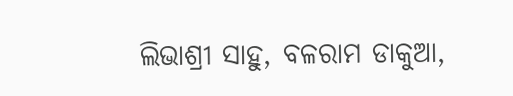ଲିଭାଶ୍ରୀ ସାହୁ, ବଳରାମ ଡାକୁଆ,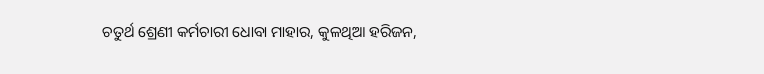ଚତୁର୍ଥ ଶ୍ରେଣୀ କର୍ମଚାରୀ ଧୋବା ମାହାର, କୁଳଥିଆ ହରିଜନ,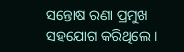ସନ୍ତୋଷ ରଣା ପ୍ରମୁଖ ସହଯୋଗ କରିଥିଲେ ।